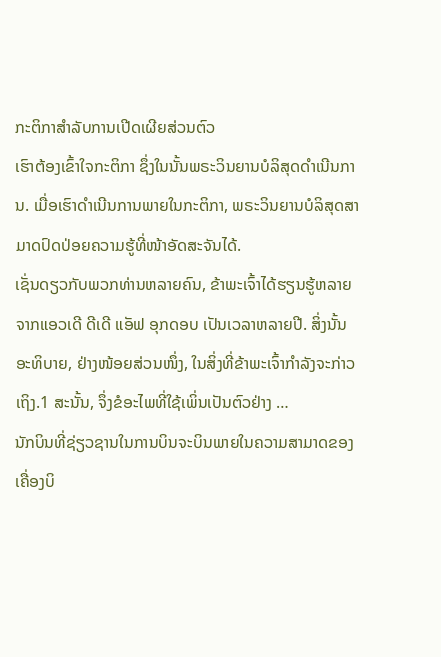ກະຕິກາສຳລັບການເປີດເຜີຍສ່ວນຕົວ
ເຮົາຕ້ອງເຂົ້າໃຈກະຕິກາ ຊຶ່ງໃນນັ້ນພຣະວິນຍານບໍລິສຸດດຳເນີນການ. ເມື່ອເຮົາດຳເນີນການພາຍໃນກະຕິກາ, ພຣະວິນຍານບໍລິສຸດສາມາດປົດປ່ອຍຄວາມຮູ້ທີ່ໜ້າອັດສະຈັນໄດ້.
ເຊັ່ນດຽວກັບພວກທ່ານຫລາຍຄົນ, ຂ້າພະເຈົ້າໄດ້ຮຽນຮູ້ຫລາຍຈາກແອວເດີ ດີເດີ ແອັຟ ອຸກດອບ ເປັນເວລາຫລາຍປີ. ສິ່ງນັ້ນອະທິບາຍ, ຢ່າງໜ້ອຍສ່ວນໜຶ່ງ, ໃນສິ່ງທີ່ຂ້າພະເຈົ້າກຳລັງຈະກ່າວເຖິງ.1 ສະນັ້ນ, ຈຶ່ງຂໍອະໄພທີ່ໃຊ້ເພິ່ນເປັນຕົວຢ່າງ …
ນັກບິນທີ່ຊ່ຽວຊານໃນການບິນຈະບິນພາຍໃນຄວາມສາມາດຂອງເຄື່ອງບິ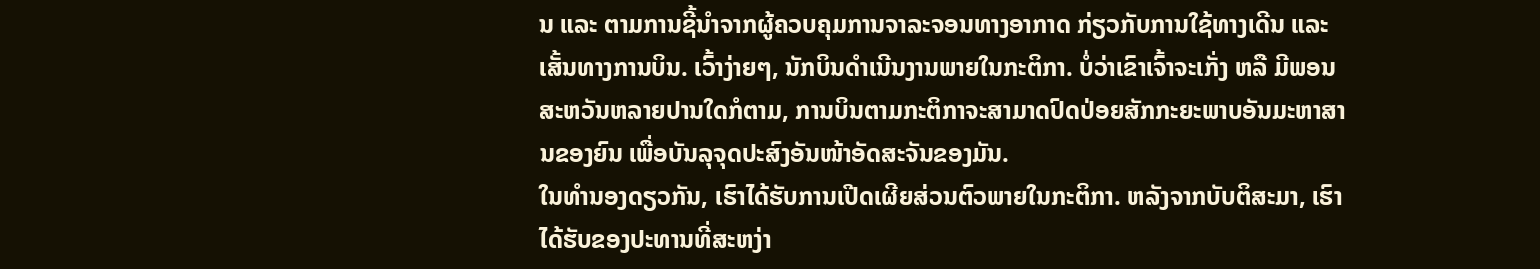ນ ແລະ ຕາມການຊີ້ນຳຈາກຜູ້ຄວບຄຸມການຈາລະຈອນທາງອາກາດ ກ່ຽວກັບການໃຊ້ທາງເດີນ ແລະ ເສັ້ນທາງການບິນ. ເວົ້າງ່າຍໆ, ນັກບິນດຳເນີນງານພາຍໃນກະຕິກາ. ບໍ່ວ່າເຂົາເຈົ້າຈະເກັ່ງ ຫລື ມີພອນສະຫວັນຫລາຍປານໃດກໍຕາມ, ການບິນຕາມກະຕິກາຈະສາມາດປົດປ່ອຍສັກກະຍະພາບອັນມະຫາສານຂອງຍົນ ເພື່ອບັນລຸຈຸດປະສົງອັນໜ້າອັດສະຈັນຂອງມັນ.
ໃນທຳນອງດຽວກັນ, ເຮົາໄດ້ຮັບການເປີດເຜີຍສ່ວນຕົວພາຍໃນກະຕິກາ. ຫລັງຈາກບັບຕິສະມາ, ເຮົາໄດ້ຮັບຂອງປະທານທີ່ສະຫງ່າ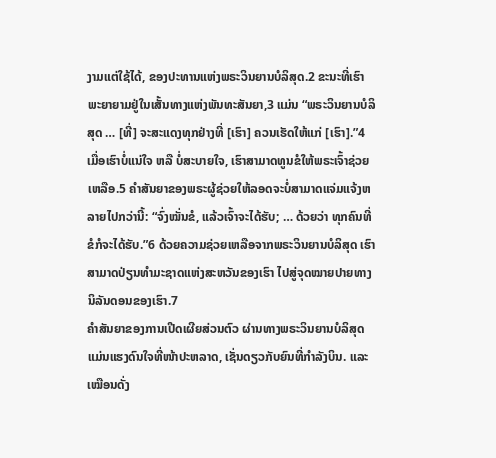ງາມແຕ່ໃຊ້ໄດ້, ຂອງປະທານແຫ່ງພຣະວິນຍານບໍລິສຸດ.2 ຂະນະທີ່ເຮົາພະຍາຍາມຢູ່ໃນເສັ້ນທາງແຫ່ງພັນທະສັນຍາ,3 ແມ່ນ “ພຣະວິນຍານບໍລິສຸດ … [ທີ່] ຈະສະແດງທຸກຢ່າງທີ່ [ເຮົາ] ຄວນເຮັດໃຫ້ແກ່ [ເຮົາ].”4 ເມື່ອເຮົາບໍ່ແນ່ໃຈ ຫລື ບໍ່ສະບາຍໃຈ, ເຮົາສາມາດທູນຂໍໃຫ້ພຣະເຈົ້າຊ່ວຍເຫລືອ.5 ຄຳສັນຍາຂອງພຣະຜູ້ຊ່ວຍໃຫ້ລອດຈະບໍ່ສາມາດແຈ່ມແຈ້ງຫລາຍໄປກວ່ານີ້: “ຈົ່ງໝັ່ນຂໍ, ແລ້ວເຈົ້າຈະໄດ້ຮັບ; … ດ້ວຍວ່າ ທຸກຄົນທີ່ຂໍກໍຈະໄດ້ຮັບ.”6 ດ້ວຍຄວາມຊ່ວຍເຫລືອຈາກພຣະວິນຍານບໍລິສຸດ ເຮົາສາມາດປ່ຽນທຳມະຊາດແຫ່ງສະຫວັນຂອງເຮົາ ໄປສູ່ຈຸດໝາຍປາຍທາງນິລັນດອນຂອງເຮົາ.7
ຄຳສັນຍາຂອງການເປີດເຜີຍສ່ວນຕົວ ຜ່ານທາງພຣະວິນຍານບໍລິສຸດແມ່ນແຮງດົນໃຈທີ່ໜ້າປະຫລາດ, ເຊັ່ນດຽວກັບຍົນທີ່ກຳລັງບິນ. ແລະ ເໝືອນດັ່ງ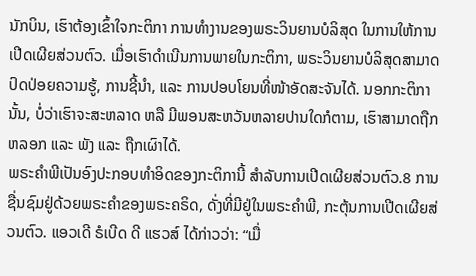ນັກບິນ, ເຮົາຕ້ອງເຂົ້າໃຈກະຕິກາ ການທຳງານຂອງພຣະວິນຍານບໍລິສຸດ ໃນການໃຫ້ການເປີດເຜີຍສ່ວນຕົວ. ເມື່ອເຮົາດຳເນີນການພາຍໃນກະຕິກາ, ພຣະວິນຍານບໍລິສຸດສາມາດປົດປ່ອຍຄວາມຮູ້, ການຊີ້ນຳ, ແລະ ການປອບໂຍນທີ່ໜ້າອັດສະຈັນໄດ້. ນອກກະຕິການັ້ນ, ບໍ່ວ່າເຮົາຈະສະຫລາດ ຫລື ມີພອນສະຫວັນຫລາຍປານໃດກໍຕາມ, ເຮົາສາມາດຖືກຫລອກ ແລະ ພັງ ແລະ ຖືກເຜົາໄດ້.
ພຣະຄຳພີເປັນອົງປະກອບທຳອິດຂອງກະຕິການີ້ ສຳລັບການເປີດເຜີຍສ່ວນຕົວ.8 ການຊື່ນຊົມຢູ່ດ້ວຍພຣະຄຳຂອງພຣະຄຣິດ, ດັ່ງທີ່ມີຢູ່ໃນພຣະຄຳພີ, ກະຕຸ້ນການເປີດເຜີຍສ່ວນຕົວ. ແອວເດີ ຣໍເບີດ ດີ ແຮວສ໌ ໄດ້ກ່າວວ່າ: “ເມື່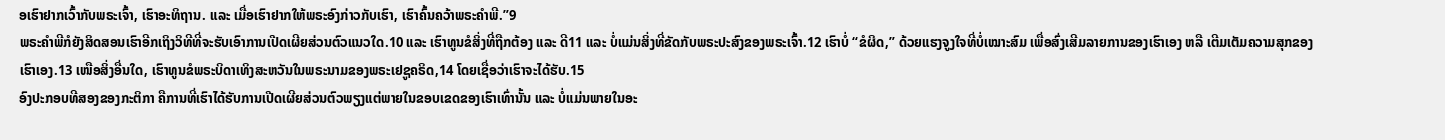ອເຮົາຢາກເວົ້າກັບພຣະເຈົ້າ, ເຮົາອະທິຖານ. ແລະ ເມື່ອເຮົາຢາກໃຫ້ພຣະອົງກ່າວກັບເຮົາ, ເຮົາຄົ້ນຄວ້າພຣະຄຳພີ.”9
ພຣະຄຳພີກໍຍັງສິດສອນເຮົາອີກເຖິງວິທີທີ່ຈະຮັບເອົາການເປີດເຜີຍສ່ວນຕົວແນວໃດ.10 ແລະ ເຮົາທູນຂໍສິ່ງທີ່ຖືກຕ້ອງ ແລະ ດີ11 ແລະ ບໍ່ແມ່ນສິ່ງທີ່ຂັດກັບພຣະປະສົງຂອງພຣະເຈົ້າ.12 ເຮົາບໍ່ “ຂໍຜິດ,” ດ້ວຍແຮງຈູງໃຈທີ່ບໍ່ເໝາະສົມ ເພື່ອສົ່ງເສີມລາຍການຂອງເຮົາເອງ ຫລື ເຕີມເຕັມຄວາມສຸກຂອງເຮົາເອງ.13 ເໜືອສິ່ງອື່ນໃດ, ເຮົາທູນຂໍພຣະບິດາເທິງສະຫວັນໃນພຣະນາມຂອງພຣະເຢຊູຄຣິດ,14 ໂດຍເຊື່ອວ່າເຮົາຈະໄດ້ຮັບ.15
ອົງປະກອບທີສອງຂອງກະຕິກາ ຄືການທີ່ເຮົາໄດ້ຮັບການເປີດເຜີຍສ່ວນຕົວພຽງແຕ່ພາຍໃນຂອບເຂດຂອງເຮົາເທົ່ານັ້ນ ແລະ ບໍ່ແມ່ນພາຍໃນອະ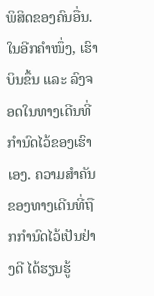ພິສິດຂອງຄົນອື່ນ. ໃນອີກຄຳໜຶ່ງ, ເຮົາບິນຂຶ້ນ ແລະ ລົງຈອດໃນທາງເດີນທີ່ກຳນົດໄວ້ຂອງເຮົາເອງ. ຄວາມສຳຄັນຂອງທາງເດີນທີ່ຖືກກຳນົດໄວ້ເປັນຢ່າງດີ ໄດ້ຮຽນຮູ້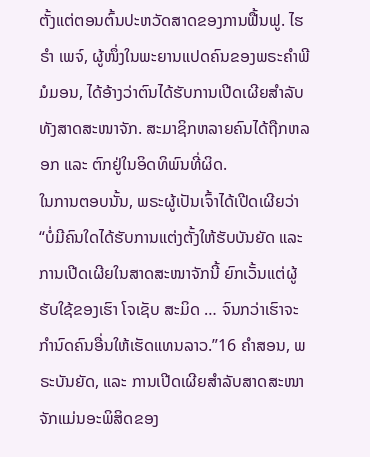ຕັ້ງແຕ່ຕອນຕົ້ນປະຫວັດສາດຂອງການຟື້ນຟູ. ໄຮຣຳ ເພຈ໌, ຜູ້ໜຶ່ງໃນພະຍານແປດຄົນຂອງພຣະຄຳພີມໍມອນ, ໄດ້ອ້າງວ່າຕົນໄດ້ຮັບການເປີດເຜີຍສຳລັບທັງສາດສະໜາຈັກ. ສະມາຊິກຫລາຍຄົນໄດ້ຖືກຫລອກ ແລະ ຕົກຢູ່ໃນອິດທິພົນທີ່ຜິດ.
ໃນການຕອບນັ້ນ, ພຣະຜູ້ເປັນເຈົ້າໄດ້ເປີດເຜີຍວ່າ “ບໍ່ມີຄົນໃດໄດ້ຮັບການແຕ່ງຕັ້ງໃຫ້ຮັບບັນຍັດ ແລະ ການເປີດເຜີຍໃນສາດສະໜາຈັກນີ້ ຍົກເວັ້ນແຕ່ຜູ້ຮັບໃຊ້ຂອງເຮົາ ໂຈເຊັບ ສະມິດ … ຈົນກວ່າເຮົາຈະກຳນົດຄົນອື່ນໃຫ້ເຮັດແທນລາວ.”16 ຄຳສອນ, ພຣະບັນຍັດ, ແລະ ການເປີດເຜີຍສຳລັບສາດສະໜາຈັກແມ່ນອະພິສິດຂອງ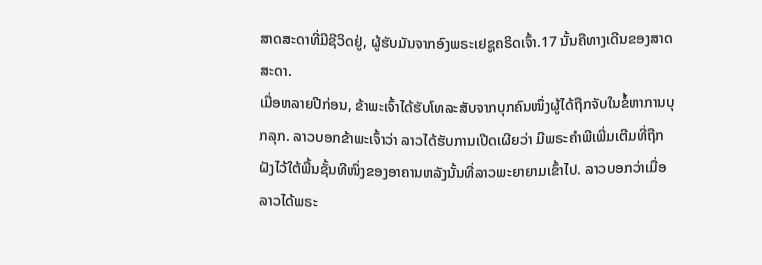ສາດສະດາທີ່ມີຊີວິດຢູ່, ຜູ້ຮັບມັນຈາກອົງພຣະເຢຊູຄຣິດເຈົ້າ.17 ນັ້ນຄືທາງເດີນຂອງສາດສະດາ.
ເມື່ອຫລາຍປີກ່ອນ, ຂ້າພະເຈົ້າໄດ້ຮັບໂທລະສັບຈາກບຸກຄົນໜຶ່ງຜູ້ໄດ້ຖືກຈັບໃນຂໍ້ຫາການບຸກລຸກ. ລາວບອກຂ້າພະເຈົ້າວ່າ ລາວໄດ້ຮັບການເປີດເຜີຍວ່າ ມີພຣະຄຳພີເພີ່ມເຕີມທີ່ຖືກຝັງໄວ້ໃຕ້ພື້ນຊັ້ນທີໜຶ່ງຂອງອາຄານຫລັງນັ້ນທີ່ລາວພະຍາຍາມເຂົ້າໄປ. ລາວບອກວ່າເມື່ອລາວໄດ້ພຣະ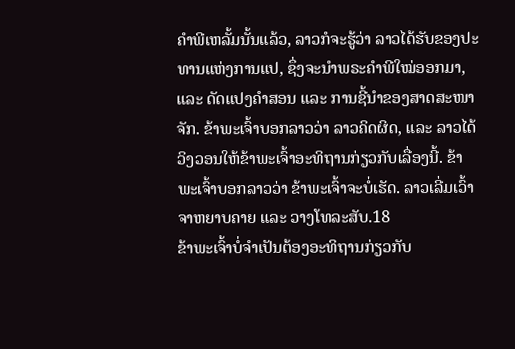ຄຳພີເຫລັ້ມນັ້ນແລ້ວ, ລາວກໍຈະຮູ້ວ່າ ລາວໄດ້ຮັບຂອງປະທານແຫ່ງການແປ, ຊຶ່ງຈະນຳພຣະຄຳພີໃໝ່ອອກມາ, ແລະ ດັດແປງຄຳສອນ ແລະ ການຊີ້ນຳຂອງສາດສະໜາຈັກ. ຂ້າພະເຈົ້າບອກລາວວ່າ ລາວຄິດຜິດ, ແລະ ລາວໄດ້ວິງວອນໃຫ້ຂ້າພະເຈົ້າອະທິຖານກ່ຽວກັບເລື່ອງນີ້. ຂ້າພະເຈົ້າບອກລາວວ່າ ຂ້າພະເຈົ້າຈະບໍ່ເຮັດ. ລາວເລີ່ມເວົ້າຈາຫຍາບຄາຍ ແລະ ວາງໂທລະສັບ.18
ຂ້າພະເຈົ້າບໍ່ຈຳເປັນຕ້ອງອະທິຖານກ່ຽວກັບ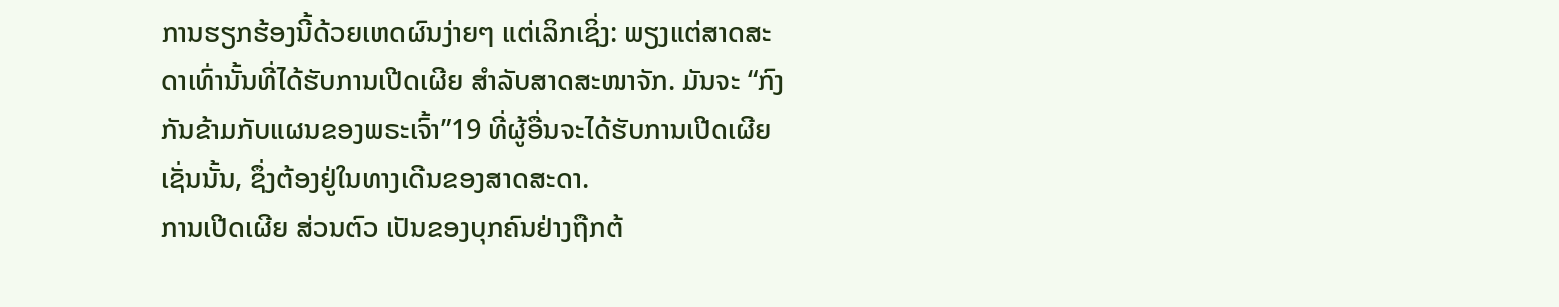ການຮຽກຮ້ອງນີ້ດ້ວຍເຫດຜົນງ່າຍໆ ແຕ່ເລິກເຊິ່ງ: ພຽງແຕ່ສາດສະດາເທົ່ານັ້ນທີ່ໄດ້ຮັບການເປີດເຜີຍ ສຳລັບສາດສະໜາຈັກ. ມັນຈະ “ກົງກັນຂ້າມກັບແຜນຂອງພຣະເຈົ້າ”19 ທີ່ຜູ້ອື່ນຈະໄດ້ຮັບການເປີດເຜີຍເຊັ່ນນັ້ນ, ຊຶ່ງຕ້ອງຢູ່ໃນທາງເດີນຂອງສາດສະດາ.
ການເປີດເຜີຍ ສ່ວນຕົວ ເປັນຂອງບຸກຄົນຢ່າງຖືກຕ້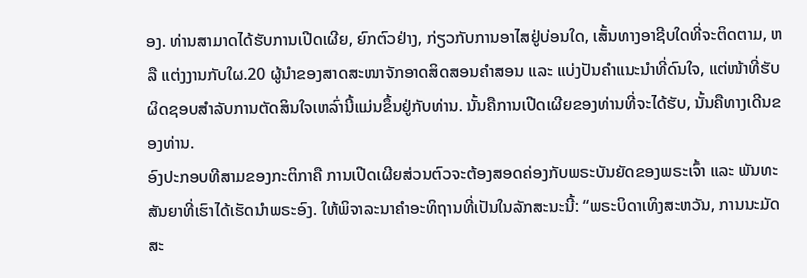ອງ. ທ່ານສາມາດໄດ້ຮັບການເປີດເຜີຍ, ຍົກຕົວຢ່າງ, ກ່ຽວກັບການອາໄສຢູ່ບ່ອນໃດ, ເສັ້ນທາງອາຊີບໃດທີ່ຈະຕິດຕາມ, ຫລື ແຕ່ງງານກັບໃຜ.20 ຜູ້ນຳຂອງສາດສະໜາຈັກອາດສິດສອນຄຳສອນ ແລະ ແບ່ງປັນຄຳແນະນຳທີ່ດົນໃຈ, ແຕ່ໜ້າທີ່ຮັບຜິດຊອບສຳລັບການຕັດສິນໃຈເຫລົ່ານີ້ແມ່ນຂຶ້ນຢູ່ກັບທ່ານ. ນັ້ນຄືການເປີດເຜີຍຂອງທ່ານທີ່ຈະໄດ້ຮັບ, ນັ້ນຄືທາງເດີນຂອງທ່ານ.
ອົງປະກອບທີສາມຂອງກະຕິກາຄື ການເປີດເຜີຍສ່ວນຕົວຈະຕ້ອງສອດຄ່ອງກັບພຣະບັນຍັດຂອງພຣະເຈົ້າ ແລະ ພັນທະສັນຍາທີ່ເຮົາໄດ້ເຮັດນຳພຣະອົງ. ໃຫ້ພິຈາລະນາຄຳອະທິຖານທີ່ເປັນໃນລັກສະນະນີ້: “ພຣະບິດາເທິງສະຫວັນ, ການນະມັດສະ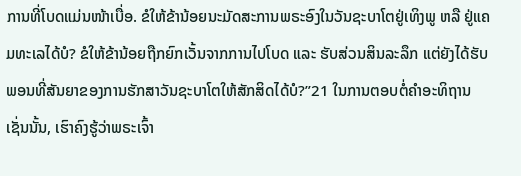ການທີ່ໂບດແມ່ນໜ້າເບື່ອ. ຂໍໃຫ້ຂ້ານ້ອຍນະມັດສະການພຣະອົງໃນວັນຊະບາໂຕຢູ່ເທິງພູ ຫລື ຢູ່ແຄມທະເລໄດ້ບໍ? ຂໍໃຫ້ຂ້ານ້ອຍຖືກຍົກເວັ້ນຈາກການໄປໂບດ ແລະ ຮັບສ່ວນສິນລະລຶກ ແຕ່ຍັງໄດ້ຮັບພອນທີ່ສັນຍາຂອງການຮັກສາວັນຊະບາໂຕໃຫ້ສັກສິດໄດ້ບໍ?”21 ໃນການຕອບຕໍ່ຄຳອະທິຖານເຊັ່ນນັ້ນ, ເຮົາຄົງຮູ້ວ່າພຣະເຈົ້າ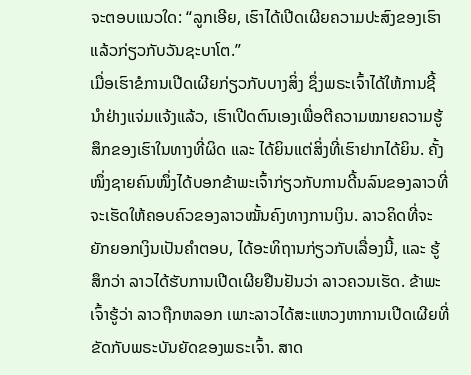ຈະຕອບແນວໃດ: “ລູກເອີຍ, ເຮົາໄດ້ເປີດເຜີຍຄວາມປະສົງຂອງເຮົາແລ້ວກ່ຽວກັບວັນຊະບາໂຕ.”
ເມື່ອເຮົາຂໍການເປີດເຜີຍກ່ຽວກັບບາງສິ່ງ ຊຶ່ງພຣະເຈົ້າໄດ້ໃຫ້ການຊີ້ນຳຢ່າງແຈ່ມແຈ້ງແລ້ວ, ເຮົາເປີດຕົນເອງເພື່ອຕີຄວາມໝາຍຄວາມຮູ້ສຶກຂອງເຮົາໃນທາງທີ່ຜິດ ແລະ ໄດ້ຍິນແຕ່ສິ່ງທີ່ເຮົາຢາກໄດ້ຍິນ. ຄັ້ງໜຶ່ງຊາຍຄົນໜຶ່ງໄດ້ບອກຂ້າພະເຈົ້າກ່ຽວກັບການດີ້ນລົນຂອງລາວທີ່ຈະເຮັດໃຫ້ຄອບຄົວຂອງລາວໝັ້ນຄົງທາງການເງິນ. ລາວຄິດທີ່ຈະຍັກຍອກເງິນເປັນຄຳຕອບ, ໄດ້ອະທິຖານກ່ຽວກັບເລື່ອງນີ້, ແລະ ຮູ້ສຶກວ່າ ລາວໄດ້ຮັບການເປີດເຜີຍຢືນຢັນວ່າ ລາວຄວນເຮັດ. ຂ້າພະເຈົ້າຮູ້ວ່າ ລາວຖືກຫລອກ ເພາະລາວໄດ້ສະແຫວງຫາການເປີດເຜີຍທີ່ຂັດກັບພຣະບັນຍັດຂອງພຣະເຈົ້າ. ສາດ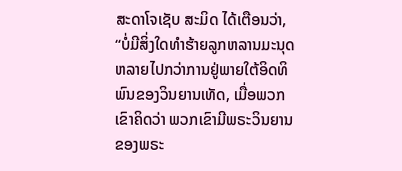ສະດາໂຈເຊັບ ສະມິດ ໄດ້ເຕືອນວ່າ, “ບໍ່ມີສິ່ງໃດທຳຮ້າຍລູກຫລານມະນຸດຫລາຍໄປກວ່າການຢູ່ພາຍໃຕ້ອິດທິພົນຂອງວິນຍານເທັດ, ເມື່ອພວກເຂົາຄິດວ່າ ພວກເຂົາມີພຣະວິນຍານຂອງພຣະ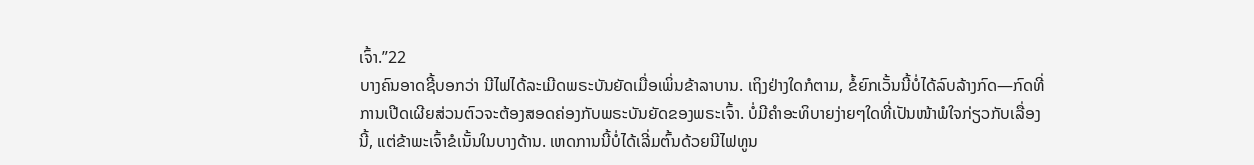ເຈົ້າ.”22
ບາງຄົນອາດຊີ້ບອກວ່າ ນີໄຟໄດ້ລະເມີດພຣະບັນຍັດເມື່ອເພິ່ນຂ້າລາບານ. ເຖິງຢ່າງໃດກໍຕາມ, ຂໍ້ຍົກເວັ້ນນີ້ບໍ່ໄດ້ລົບລ້າງກົດ—ກົດທີ່ການເປີດເຜີຍສ່ວນຕົວຈະຕ້ອງສອດຄ່ອງກັບພຣະບັນຍັດຂອງພຣະເຈົ້າ. ບໍ່ມີຄຳອະທິບາຍງ່າຍໆໃດທີ່ເປັນໜ້າພໍໃຈກ່ຽວກັບເລື່ອງນີ້, ແຕ່ຂ້າພະເຈົ້າຂໍເນັ້ນໃນບາງດ້ານ. ເຫດການນີ້ບໍ່ໄດ້ເລີ່ມຕົ້ນດ້ວຍນີໄຟທູນ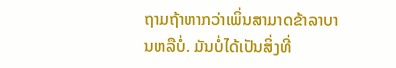ຖາມຖ້າຫາກວ່າເພິ່ນສາມາດຂ້າລາບານຫລືບໍ່. ມັນບໍ່ໄດ້ເປັນສິ່ງທີ່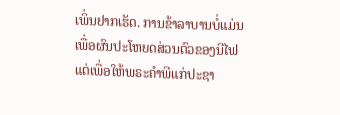ເພິ່ນຢາກເຮັດ. ການຂ້າລາບານບໍ່ແມ່ນເພື່ອຜົນປະໂຫຍດສ່ວນຕົວຂອງນີໄຟ ແຕ່ເພື່ອໃຫ້ພຣະຄຳພີແກ່ປະຊາ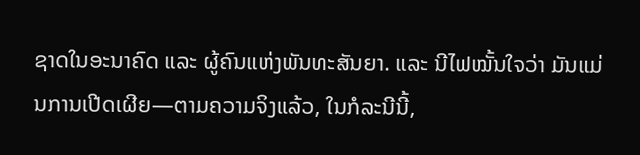ຊາດໃນອະນາຄົດ ແລະ ຜູ້ຄົນແຫ່ງພັນທະສັນຍາ. ແລະ ນີໄຟໝັ້ນໃຈວ່າ ມັນແມ່ນການເປີດເຜີຍ—ຕາມຄວາມຈິງແລ້ວ, ໃນກໍລະນີນີ້,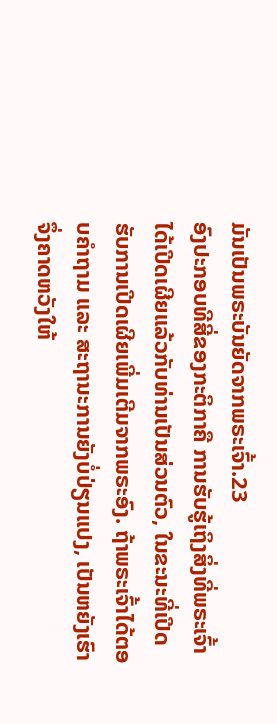ມັນເປັນພຣະບັນຍັດຈາກພຣະເຈົ້າ.23
ອົງປະກອບທີສີ່ຂອງກະຕິກາຄື ການຮັບຮູ້ເຖິງສິ່ງທີ່ພຣະເຈົ້າໄດ້ເປີດເຜີຍແລ້ວກັບທ່ານເປັນສ່ວນຕົວ, ໃນຂະນະທີ່ເປີດຮັບການເປີດເຜີຍເພີ່ມເຕີມຈາກພຣະອົງ. ຖ້າພຣະເຈົ້າໄດ້ຕອບຄຳຖາມ ແລະ ສະຖານະການຍັງບໍ່ປ່ຽນແປງ, ເປັນຫຍັງເຮົາຈຶ່ງຄາດຫວັງໃຫ້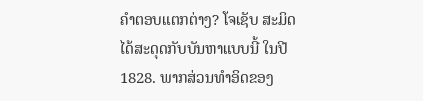ຄຳຕອບແຕກຕ່າງ? ໂຈເຊັບ ສະມິດ ໄດ້ສະດຸດກັບບັນຫາແບບນີ້ ໃນປີ 1828. ພາກສ່ວນທຳອິດຂອງ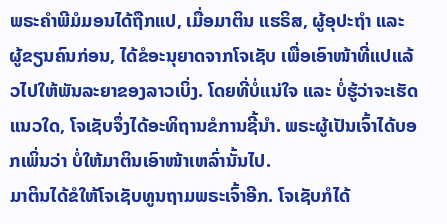ພຣະຄຳພີມໍມອນໄດ້ຖືກແປ, ເມື່ອມາຕິນ ແຮຣິສ, ຜູ້ອຸປະຖຳ ແລະ ຜູ້ຂຽນຄົນກ່ອນ, ໄດ້ຂໍອະນຸຍາດຈາກໂຈເຊັບ ເພື່ອເອົາໜ້າທີ່ແປແລ້ວໄປໃຫ້ພັນລະຍາຂອງລາວເບິ່ງ. ໂດຍທີ່ບໍ່ແນ່ໃຈ ແລະ ບໍ່ຮູ້ວ່າຈະເຮັດແນວໃດ, ໂຈເຊັບຈຶ່ງໄດ້ອະທິຖານຂໍການຊີ້ນຳ. ພຣະຜູ້ເປັນເຈົ້າໄດ້ບອກເພິ່ນວ່າ ບໍ່ໃຫ້ມາຕິນເອົາໜ້າເຫລົ່ານັ້ນໄປ.
ມາຕິນໄດ້ຂໍໃຫ້ໂຈເຊັບທູນຖາມພຣະເຈົ້າອີກ. ໂຈເຊັບກໍໄດ້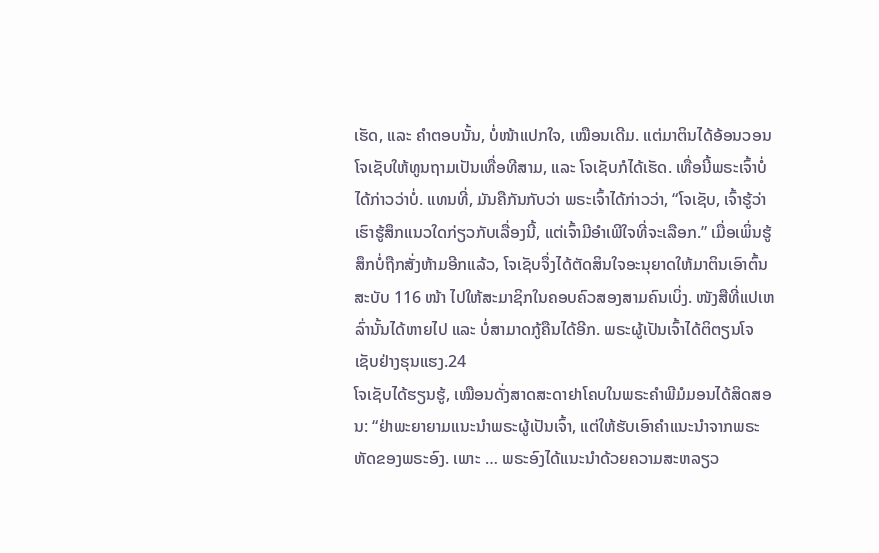ເຮັດ, ແລະ ຄຳຕອບນັ້ນ, ບໍ່ໜ້າແປກໃຈ, ເໝືອນເດີມ. ແຕ່ມາຕິນໄດ້ອ້ອນວອນໂຈເຊັບໃຫ້ທູນຖາມເປັນເທື່ອທີສາມ, ແລະ ໂຈເຊັບກໍໄດ້ເຮັດ. ເທື່ອນີ້ພຣະເຈົ້າບໍ່ໄດ້ກ່າວວ່າບໍ່. ແທນທີ່, ມັນຄືກັນກັບວ່າ ພຣະເຈົ້າໄດ້ກ່າວວ່າ, “ໂຈເຊັບ, ເຈົ້າຮູ້ວ່າເຮົາຮູ້ສຶກແນວໃດກ່ຽວກັບເລື່ອງນີ້, ແຕ່ເຈົ້າມີອຳເພີໃຈທີ່ຈະເລືອກ.” ເມື່ອເພິ່ນຮູ້ສຶກບໍ່ຖືກສັ່ງຫ້າມອີກແລ້ວ, ໂຈເຊັບຈຶ່ງໄດ້ຕັດສິນໃຈອະນຸຍາດໃຫ້ມາຕິນເອົາຕົ້ນສະບັບ 116 ໜ້າ ໄປໃຫ້ສະມາຊິກໃນຄອບຄົວສອງສາມຄົນເບິ່ງ. ໜັງສືທີ່ແປເຫລົ່ານັ້ນໄດ້ຫາຍໄປ ແລະ ບໍ່ສາມາດກູ້ຄືນໄດ້ອີກ. ພຣະຜູ້ເປັນເຈົ້າໄດ້ຕິຕຽນໂຈເຊັບຢ່າງຮຸນແຮງ.24
ໂຈເຊັບໄດ້ຮຽນຮູ້, ເໝືອນດັ່ງສາດສະດາຢາໂຄບໃນພຣະຄຳພີມໍມອນໄດ້ສິດສອນ: “ຢ່າພະຍາຍາມແນະນຳພຣະຜູ້ເປັນເຈົ້າ, ແຕ່ໃຫ້ຮັບເອົາຄຳແນະນຳຈາກພຣະຫັດຂອງພຣະອົງ. ເພາະ … ພຣະອົງໄດ້ແນະນຳດ້ວຍຄວາມສະຫລຽວ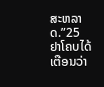ສະຫລາດ.”25 ຢາໂຄບໄດ້ເຕືອນວ່າ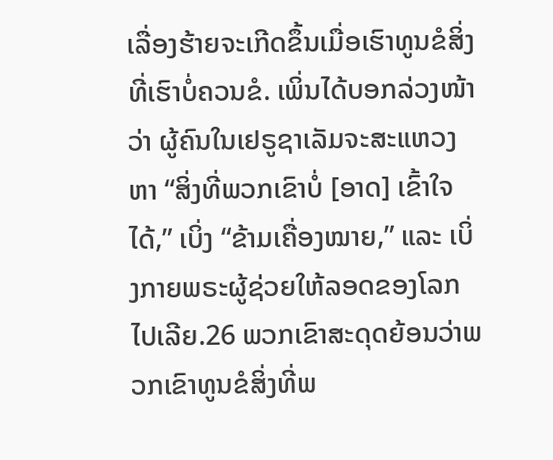ເລື່ອງຮ້າຍຈະເກີດຂຶ້ນເມື່ອເຮົາທູນຂໍສິ່ງທີ່ເຮົາບໍ່ຄວນຂໍ. ເພິ່ນໄດ້ບອກລ່ວງໜ້າວ່າ ຜູ້ຄົນໃນເຢຣູຊາເລັມຈະສະແຫວງຫາ “ສິ່ງທີ່ພວກເຂົາບໍ່ [ອາດ] ເຂົ້າໃຈໄດ້,” ເບິ່ງ “ຂ້າມເຄື່ອງໝາຍ,” ແລະ ເບິ່ງກາຍພຣະຜູ້ຊ່ວຍໃຫ້ລອດຂອງໂລກໄປເລີຍ.26 ພວກເຂົາສະດຸດຍ້ອນວ່າພວກເຂົາທູນຂໍສິ່ງທີ່ພ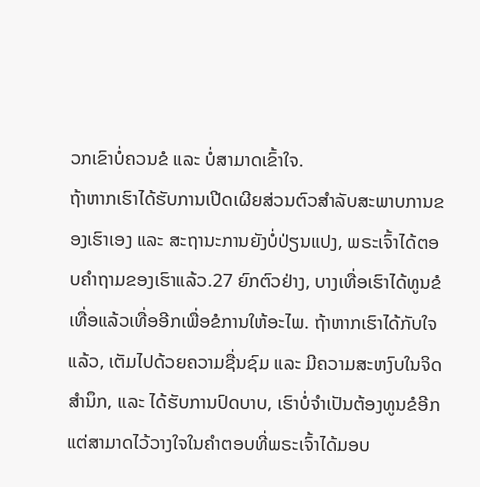ວກເຂົາບໍ່ຄວນຂໍ ແລະ ບໍ່ສາມາດເຂົ້າໃຈ.
ຖ້າຫາກເຮົາໄດ້ຮັບການເປີດເຜີຍສ່ວນຕົວສຳລັບສະພາບການຂອງເຮົາເອງ ແລະ ສະຖານະການຍັງບໍ່ປ່ຽນແປງ, ພຣະເຈົ້າໄດ້ຕອບຄຳຖາມຂອງເຮົາແລ້ວ.27 ຍົກຕົວຢ່າງ, ບາງເທື່ອເຮົາໄດ້ທູນຂໍເທື່ອແລ້ວເທື່ອອີກເພື່ອຂໍການໃຫ້ອະໄພ. ຖ້າຫາກເຮົາໄດ້ກັບໃຈແລ້ວ, ເຕັມໄປດ້ວຍຄວາມຊື່ນຊົມ ແລະ ມີຄວາມສະຫງົບໃນຈິດສຳນຶກ, ແລະ ໄດ້ຮັບການປົດບາບ, ເຮົາບໍ່ຈຳເປັນຕ້ອງທູນຂໍອີກ ແຕ່ສາມາດໄວ້ວາງໃຈໃນຄຳຕອບທີ່ພຣະເຈົ້າໄດ້ມອບ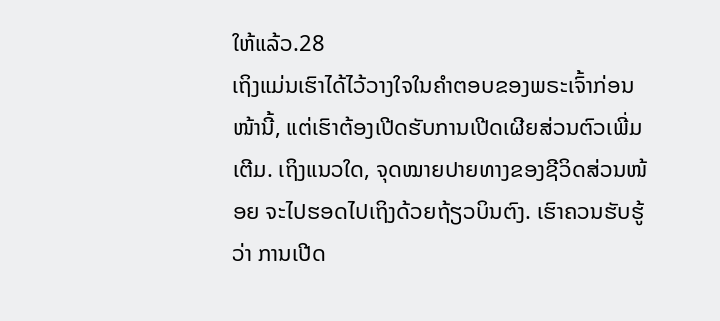ໃຫ້ແລ້ວ.28
ເຖິງແມ່ນເຮົາໄດ້ໄວ້ວາງໃຈໃນຄຳຕອບຂອງພຣະເຈົ້າກ່ອນໜ້ານີ້, ແຕ່ເຮົາຕ້ອງເປີດຮັບການເປີດເຜີຍສ່ວນຕົວເພີ່ມເຕີມ. ເຖິງແນວໃດ, ຈຸດໝາຍປາຍທາງຂອງຊີວິດສ່ວນໜ້ອຍ ຈະໄປຮອດໄປເຖິງດ້ວຍຖ້ຽວບິນຕົງ. ເຮົາຄວນຮັບຮູ້ວ່າ ການເປີດ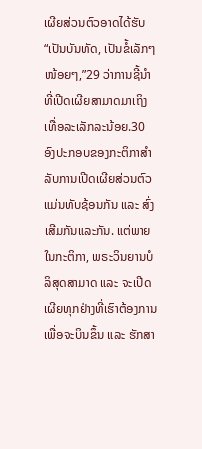ເຜີຍສ່ວນຕົວອາດໄດ້ຮັບ “ເປັນບັນທັດ, ເປັນຂໍ້ເລັກໆໜ້ອຍໆ,”29 ວ່າການຊີ້ນຳທີ່ເປີດເຜີຍສາມາດມາເຖິງເທື່ອລະເລັກລະນ້ອຍ.30
ອົງປະກອບຂອງກະຕິກາສຳລັບການເປີດເຜີຍສ່ວນຕົວແມ່ນທັບຊ້ອນກັນ ແລະ ສົ່ງເສີມກັນແລະກັນ. ແຕ່ພາຍໃນກະຕິກາ, ພຣະວິນຍານບໍລິສຸດສາມາດ ແລະ ຈະເປີດເຜີຍທຸກຢ່າງທີ່ເຮົາຕ້ອງການເພື່ອຈະບິນຂຶ້ນ ແລະ ຮັກສາ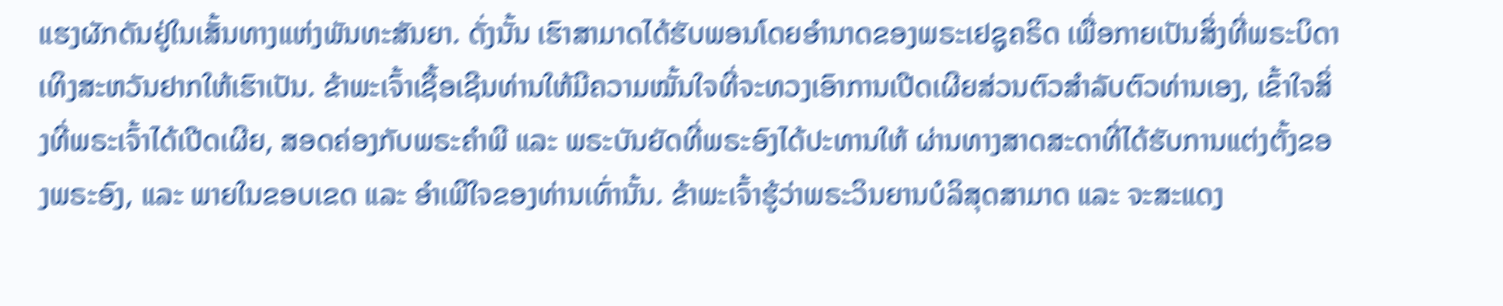ແຮງຜັກດັນຢູ່ໃນເສັ້ນທາງແຫ່ງພັນທະສັນຍາ. ດັ່ງນັ້ນ ເຮົາສາມາດໄດ້ຮັບພອນໂດຍອຳນາດຂອງພຣະເຢຊູຄຣິດ ເພື່ອກາຍເປັນສິ່ງທີ່ພຣະບິດາເທິງສະຫວັນຢາກໃຫ້ເຮົາເປັນ. ຂ້າພະເຈົ້າເຊື້ອເຊີນທ່ານໃຫ້ມີຄວາມໝັ້ນໃຈທີ່ຈະທວງເອົາການເປີດເຜີຍສ່ວນຕົວສຳລັບຕົວທ່ານເອງ, ເຂົ້າໃຈສິ່ງທີ່ພຣະເຈົ້າໄດ້ເປີດເຜີຍ, ສອດຄ່ອງກັບພຣະຄຳພີ ແລະ ພຣະບັນຍັດທີ່ພຣະອົງໄດ້ປະທານໃຫ້ ຜ່ານທາງສາດສະດາທີ່ໄດ້ຮັບການແຕ່ງຕັ້ງຂອງພຣະອົງ, ແລະ ພາຍໃນຂອບເຂດ ແລະ ອຳເພີໃຈຂອງທ່ານເທົ່ານັ້ນ. ຂ້າພະເຈົ້າຮູ້ວ່າພຣະວິນຍານບໍລິສຸດສາມາດ ແລະ ຈະສະແດງ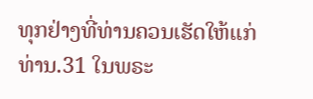ທຸກຢ່າງທີ່ທ່ານຄວນເຮັດໃຫ້ແກ່ທ່ານ.31 ໃນພຣະ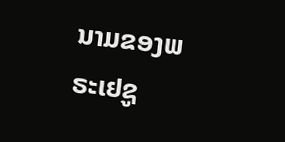ນາມຂອງພຣະເຢຊູ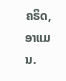ຄຣິດ, ອາແມນ.